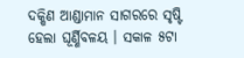ଦକ୍ଷିଣ ଆଣ୍ଡାମାନ ସାଗରରେ ସୃଷ୍ଟି ହେଲା ଘୂର୍ଣ୍ଣିବଳୟ । ସକାଳ ୫ଟା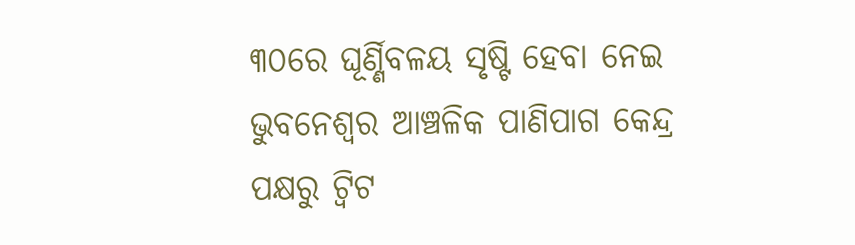୩୦ରେ ଘୂର୍ଣ୍ଣିବଳୟ ସୃଷ୍ଟି ହେବା ନେଇ ଭୁବନେଶ୍ୱର ଆଞ୍ଚଳିକ ପାଣିପାଗ କେନ୍ଦ୍ର ପକ୍ଷରୁ ଟ୍ୱିଟ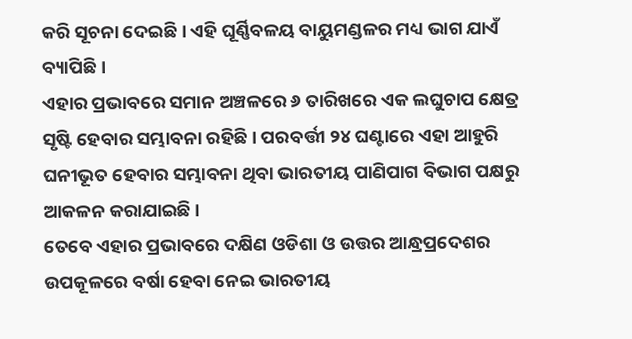କରି ସୂଚନା ଦେଇଛି । ଏହି ଘୂର୍ଣ୍ଣିବଳୟ ବାୟୁମଣ୍ଡଳର ମଧ୍ୟ ଭାଗ ଯାଏଁ ବ୍ୟାପିଛି ।
ଏହାର ପ୍ରଭାବରେ ସମାନ ଅଞ୍ଚଳରେ ୬ ତାରିଖରେ ଏକ ଲଘୁଚାପ କ୍ଷେତ୍ର ସୃଷ୍ଟି ହେବାର ସମ୍ଭାବନା ରହିଛି । ପରବର୍ତ୍ତୀ ୨୪ ଘଣ୍ଟାରେ ଏହା ଆହୁରି ଘନୀଭୂତ ହେବାର ସମ୍ଭାବନା ଥିବା ଭାରତୀୟ ପାଣିପାଗ ବିଭାଗ ପକ୍ଷରୁ ଆକଳନ କରାଯାଇଛି ।
ତେବେ ଏହାର ପ୍ରଭାବରେ ଦକ୍ଷିଣ ଓଡିଶା ଓ ଉତ୍ତର ଆନ୍ଧ୍ରପ୍ରଦେଶର ଉପକୂଳରେ ବର୍ଷା ହେବା ନେଇ ଭାରତୀୟ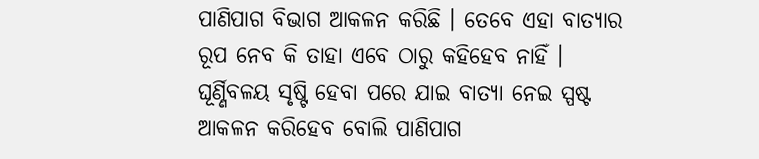ପାଣିପାଗ ବିଭାଗ ଆକଳନ କରିଛି । ତେବେ ଏହା ବାତ୍ୟାର ରୂପ ନେବ କି ତାହା ଏବେ ଠାରୁ କହିହେବ ନାହିଁ । ଘୂର୍ଣ୍ଣିବଳୟ ସୃଷ୍ଟି ହେବା ପରେ ଯାଇ ବାତ୍ୟା ନେଇ ସ୍ପଷ୍ଟ ଆକଳନ କରିହେବ ବୋଲି ପାଣିପାଗ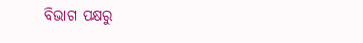ବିଭାଗ ପକ୍ଷରୁ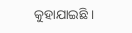କୁହାଯାଇଛି ।